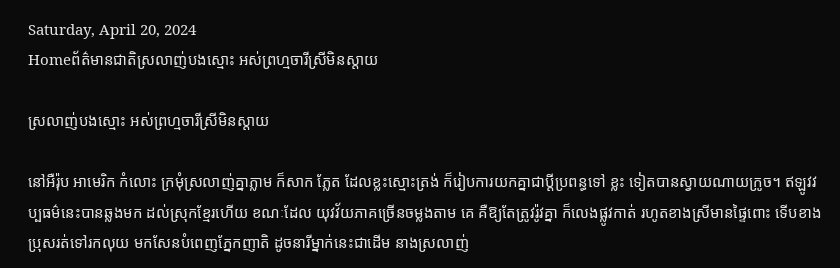Saturday, April 20, 2024
Homeព័ត៌មានជាតិស្រលាញ់បងស្មោះ អស់ព្រហ្មចារីស្រីមិនស្តាយ

ស្រលាញ់បងស្មោះ អស់ព្រហ្មចារីស្រីមិនស្តាយ

នៅអឺរ៉ុប អាមេរិក កំលោះ ក្រមុំស្រលាញ់គ្នាភ្លាម ក៏សាក ភ្លែត ដែលខ្លះស្មោះត្រង់ ក៏រៀបការយកគ្នាជាប្តីប្រពន្ធទៅ ខ្លះ ទៀតបានស្វាយណាយក្រូច។ ឥឡូវវប្បធម៌នេះបានឆ្លងមក ដល់ស្រុកខ្មែរហើយ ខណៈដែល យុវវ័យភាគច្រើនចម្លងតាម គេ គឺឱ្យតែត្រូវរ៉ូវគ្នា ក៏លេងផ្លូវកាត់ រហូតខាងស្រីមានផ្ទៃពោះ ទើបខាងប្រុសរត់ទៅរកលុយ មកសែនបំពេញភ្នែកញាតិ ដូចនារីម្នាក់នេះជាដើម នាងស្រលាញ់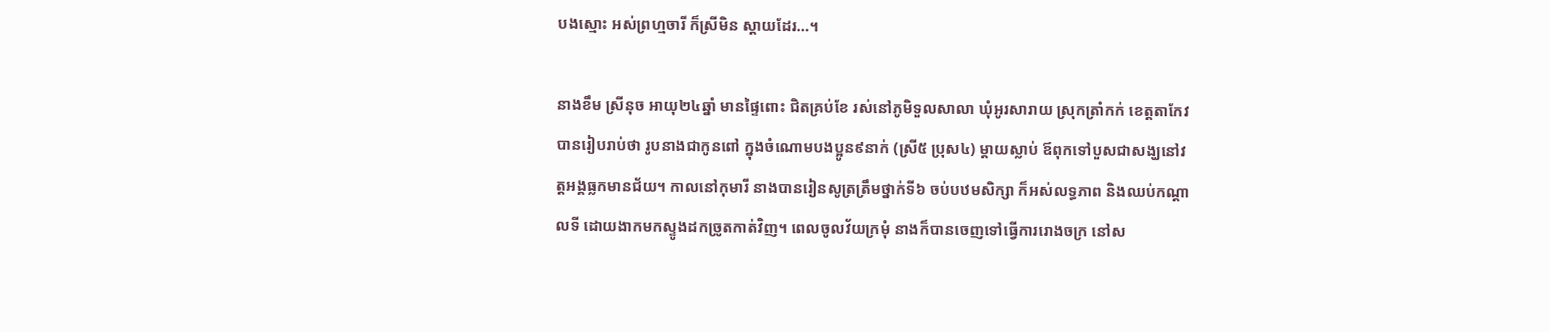បងស្មោះ អស់ព្រហ្មចារី ក៏ស្រីមិន ស្តាយដែរ…។

នាងខឹម ស្រីនុច អាយុ២៤ឆ្នាំ មានផ្ទៃពោះ ជិតគ្រប់ខែ រស់នៅភូមិទួលសាលា ឃុំអូរសារាយ ស្រុកត្រាំកក់ ខេត្តតាកែវ បានរៀបរាប់ថា រូបនាងជាកូនពៅ ក្នុងចំណោមបងប្អូន៩នាក់ (ស្រី៥ ប្រុស៤) ម្តាយស្លាប់ ឪពុកទៅបួសជាសង្ឃនៅវត្តអង្គធ្លកមានជ័យ។ កាលនៅកុមារី នាងបានរៀនសូត្រត្រឹមថ្នាក់ទី៦ ចប់បឋមសិក្សា ក៏អស់លទ្ធភាព និងឈប់កណ្តាលទី ដោយងាកមកស្ទូងដកច្រូតកាត់វិញ។ ពេលចូលវ័យក្រមុំ នាងក៏បានចេញទៅធ្វើការរោងចក្រ នៅស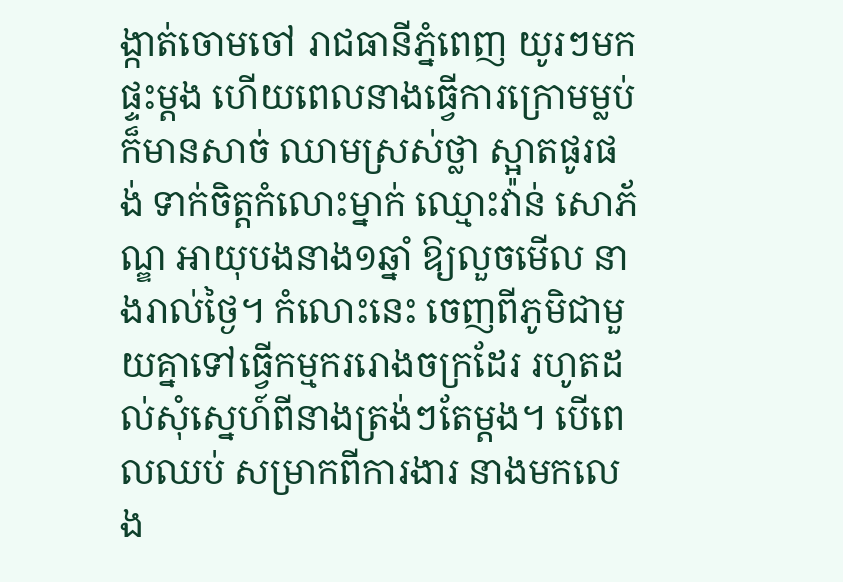ង្កាត់ចោមចៅ រាជធានីភ្នំពេញ យូរៗមក ផ្ទះម្តង ហើយពេលនាងធ្វើការក្រោមម្លប់ ក៏មានសាច់ ឈាមស្រស់ថ្លា ស្អាតផូរផង់ ទាក់ចិត្តកំលោះម្នាក់ ឈ្មោះវ៉ាន់ សោភ័ណ្ឌ អាយុបងនាង១ឆ្នាំ ឱ្យលួចមើល នាងរាល់ថ្ងៃ។ កំលោះនេះ ចេញពីភូមិជាមួយគ្នាទៅធ្វើកម្មកររោងចក្រដែរ រហូតដល់សុំស្នេហ៍ពីនាងត្រង់ៗតែម្តង។ បើពេលឈប់ សម្រាកពីការងារ នាងមកលេង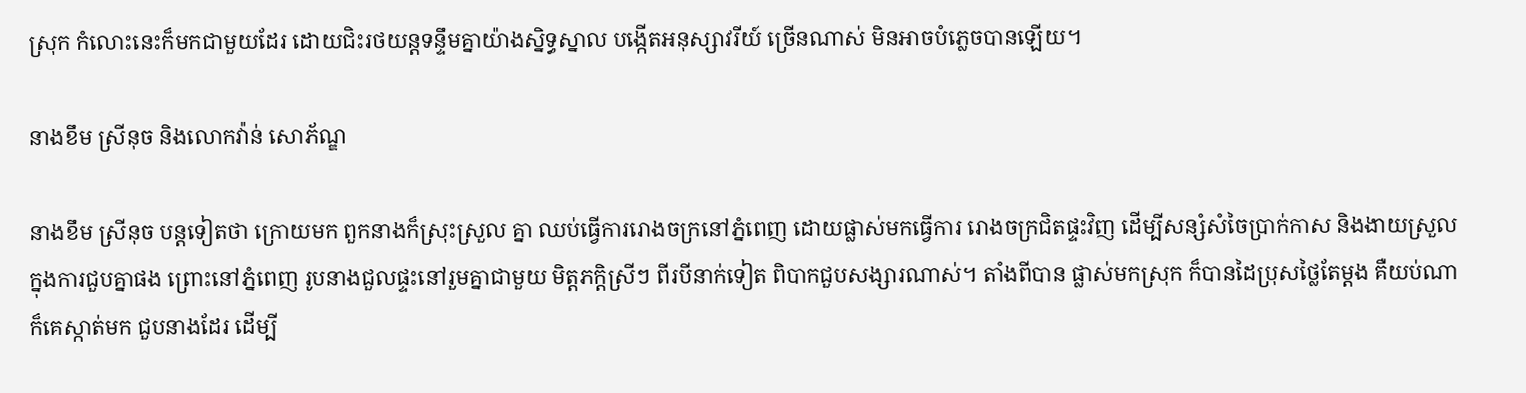ស្រុក កំលោះនេះក៏មកជាមួយដែរ ដោយជិះរថយន្តទន្ទឹមគ្នាយ៉ាងស្និទ្ធស្នាល បង្កើតអនុស្សាវរីយ៍ ច្រើនណាស់ មិនអាចបំភ្លេចបានឡើយ។

នាងខឹម ស្រីនុច និងលោកវ៉ាន់ សោភ័ណ្ឌ

នាងខឹម ស្រីនុច បន្តទៀតថា ក្រោយមក ពួកនាងក៏ស្រុះស្រួល គ្នា ឈប់ធ្វើការរោងចក្រនៅភ្នំពេញ ដោយផ្លាស់មកធ្វើការ រោងចក្រជិតផ្ទះវិញ ដើម្បីសន្សំសំចៃប្រាក់កាស និងងាយស្រួល ក្នុងការជួបគ្នាផង ព្រោះនៅភ្នំពេញ រូបនាងជួលផ្ទះនៅរួមគ្នាជាមួយ មិត្តភក្តិស្រីៗ ពីរបីនាក់ទៀត ពិបាកជួបសង្សារណាស់។ តាំងពីបាន ផ្លាស់មកស្រុក ក៏បានដៃប្រុសថ្លៃតែម្តង គឺយប់ណាក៏គេស្កាត់មក ជួបនាងដែរ ដើម្បី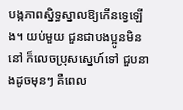បង្កភាពស្និទ្ធស្នាលឱ្យកើនទ្វេឡើង។ យប់មួយ ជួនជាបងប្អូនមិននៅ ក៏លេចប្រុសស្នេហ៍ទៅ ជួបនាងដូចមុនៗ គឺពេល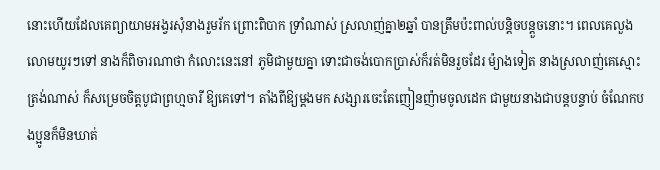នោះហើយដែលគេព្យាយាមអង្វរសុំនាងរួមរ័ក ព្រោះពិបាក ទ្រាំណាស់ ស្រលាញ់គ្នា២ឆ្នាំ បានត្រឹមប៉ះពាល់បន្តិចបន្តួចនោះ។ ពេលគេលួងលោមយូរៗទៅ នាងក៏ពិចារណាថា កំលោះនេះនៅ ភូមិជាមួយគ្នា ទោះជាចង់បោកប្រាស់ក៏រត់មិនរួចដែរ ម៉្យាងទៀត នាងស្រលាញ់គេស្មោះត្រង់ណាស់ ក៏សម្រេចចិត្តបូជាព្រហ្មចារី ឱ្យគេទៅ។ តាំងពីឱ្យម្តងមក សង្សារចេះតែញៀនញ៉ាមចូលដេក ជាមួយនាងជាបន្តបន្ទាប់ ចំណែកបងប្អូនក៏មិនឃាត់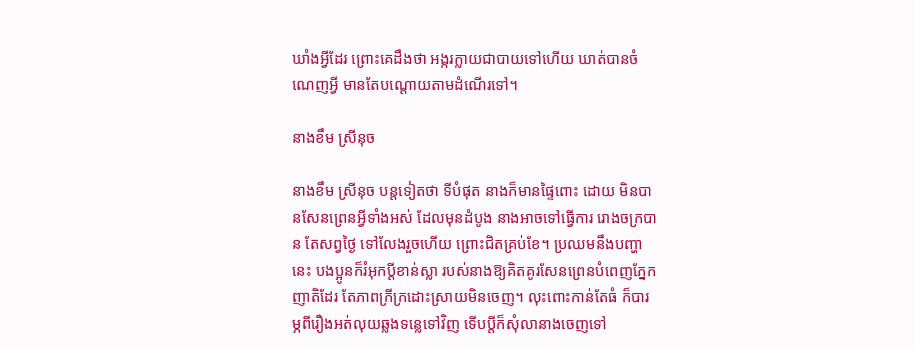ឃាំងអ្វីដែរ ព្រោះគេដឹងថា អង្ករក្លាយជាបាយទៅហើយ ឃាត់បានចំណេញអ្វី មានតែបណ្តោយតាមដំណើរទៅ។

នាងខឹម ស្រីនុច

នាងខឹម ស្រីនុច បន្តទៀតថា ទីបំផុត នាងក៏មានផ្ទៃពោះ ដោយ មិនបានសែនព្រេនអ្វីទាំងអស់ ដែលមុនដំបូង នាងអាចទៅធ្វើការ រោងចក្របាន តែសព្វថ្ងៃ ទៅលែងរួចហើយ ព្រោះជិតគ្រប់ខែ។ ប្រឈមនឹងបញ្ហា នេះ បងប្អូនក៏រំអុកប្តីខាន់ស្លា របស់នាងឱ្យគិតគូរសែនព្រេនបំពេញភ្នែកញាតិដែរ តែភាពក្រីក្រដោះស្រាយមិនចេញ។ លុះពោះកាន់តែធំ ក៏បារម្ភពីរឿងអត់លុយឆ្លងទន្លេទៅវិញ ទើបប្តីក៏សុំលានាងចេញទៅ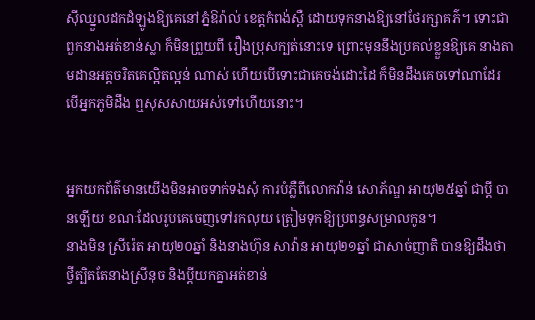ស៊ីឈ្នួលដកដំឡូងឱ្យគេនៅភ្នំឱរ៉ាល់ ខេត្តកំពង់ស្ពឺ ដោយទុកនាងឱ្យនៅថែរក្សាគភ៌។ ទោះជាពួកនាងអត់ខាន់ស្លា ក៏មិនព្រួយពី រឿងប្រុសក្បត់នោះទេ ព្រោះមុននឹងប្រគល់ខ្លួនឱ្យគេ នាងតាមដានអត្តចរិតគេល្អិតល្អន់ ណាស់ ហើយបើទោះជាគេចង់ដោះដៃ ក៏មិនដឹងគេចទៅណាដែរ បើអ្នកភូមិដឹង ឮសុសសាយអស់ទៅហើយនោះ។


អ្នកយកព័ត៌មានយើងមិនអាចទាក់ទងសុំ ការបំភ្លឺពីលោកវ៉ាន់ សោភ័ណ្ឌ អាយុ២៥ឆ្នាំ ជាប្តី បានឡើយ ខណៈដែលរូបគេចេញទៅរកលុយ ត្រៀមទុកឱ្យប្រពន្ធសម្រាលកូន។
នាងមិន ស្រីរ៉េត អាយុ២០ឆ្នាំ និងនាងហ៊ុន សាវ៉ាន អាយុ២១ឆ្នាំ ជាសាច់ញាតិ បានឱ្យដឹងថា ថ្វីត្បិតតែនាងស្រីនុច និងប្តីយកគ្នាអត់ខាន់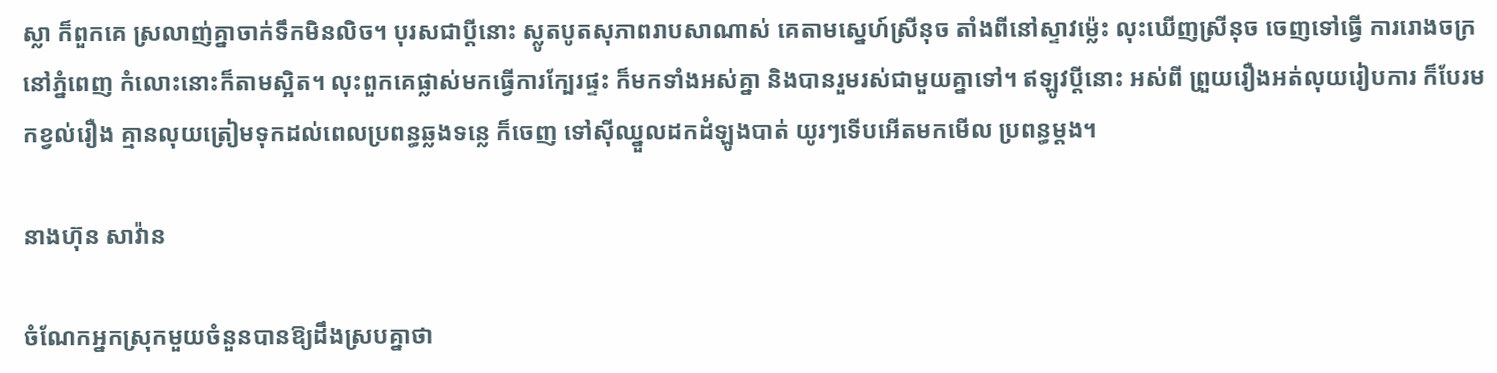ស្លា ក៏ពួកគេ ស្រលាញ់គ្នាចាក់ទឹកមិនលិច។ បុរសជាប្តីនោះ ស្លូតបូតសុភាពរាបសាណាស់ គេតាមស្នេហ៍ស្រីនុច តាំងពីនៅស្ទាវម៉្លេះ លុះឃើញស្រីនុច ចេញទៅធ្វើ ការរោងចក្រនៅភ្នំពេញ កំលោះនោះក៏តាមស្អិត។ លុះពួកគេផ្លាស់មកធ្វើការក្បែរផ្ទះ ក៏មកទាំងអស់គ្នា និងបានរួមរស់ជាមួយគ្នាទៅ។ ឥឡូវប្តីនោះ អស់ពី ព្រួយរឿងអត់លុយរៀបការ ក៏បែរមកខ្វល់រឿង គ្មានលុយត្រៀមទុកដល់ពេលប្រពន្ធឆ្លងទន្លេ ក៏ចេញ ទៅស៊ីឈ្នួលដកដំឡូងបាត់ យូរៗទើបអើតមកមើល ប្រពន្ធម្តង។

នាងហ៊ុន សាវ៉ាន

ចំណែកអ្នកស្រុកមួយចំនួនបានឱ្យដឹងស្របគ្នាថា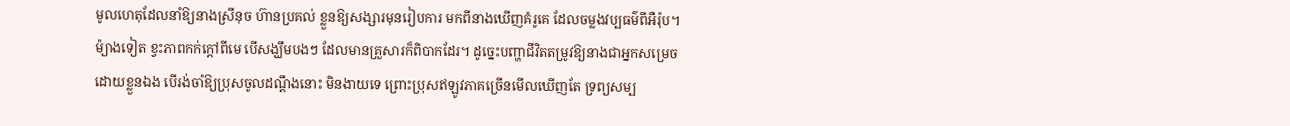មូលហេតុដែលនាំឱ្យនាងស្រីនុច ហ៊ានប្រគល់ ខ្លួនឱ្យសង្សារមុនរៀបការ មកពីនាងឃើញគំរូគេ ដែលចម្លងវប្បធម៌ពីអឺរ៉ុប។ ម៉្យាងទៀត ខ្វះភាពកក់ក្តៅពីមេ បើសង្ឃឹមបងៗ ដែលមានគ្រួសារក៏ពិបាកដែរ។ ដូច្នេះបញ្ហាជីវិតតម្រូវឱ្យនាងជាអ្នកសម្រេច ដោយខ្លួនឯង បើរង់ចាំឱ្យប្រុសចូលដណ្តឹងនោះ មិនងាយទេ ព្រោះប្រុសឥឡូវភាគច្រើនមើលឃើញតែ ទ្រព្យសម្ប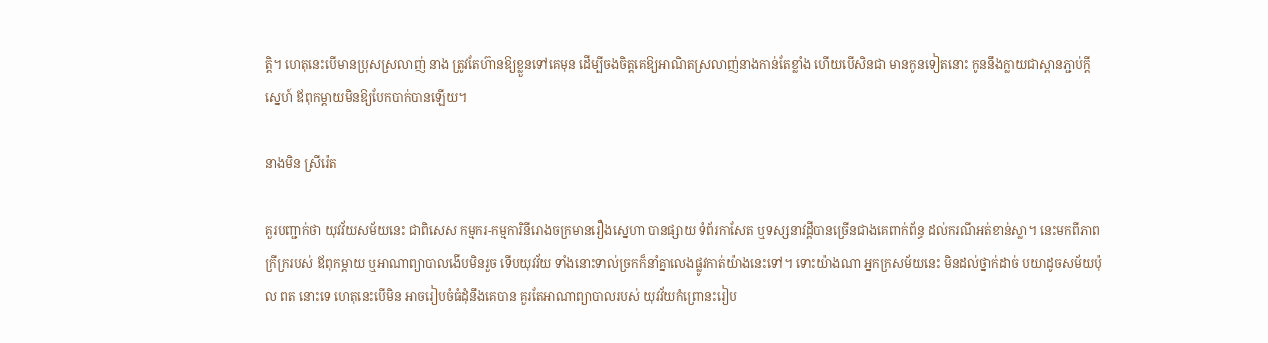ត្តិ។ ហេតុនេះបើមានប្រុសស្រលាញ់ នាង ត្រូវតែហ៊ានឱ្យខ្លួនទៅគេមុន ដើម្បីចងចិត្តគេឱ្យអាណិតស្រលាញ់នាងកាន់តែខ្លាំង ហើយបើសិនជា មានកូនទៀតនោះ កូននឹងក្លាយជាស្ពានភ្ជាប់ក្តីស្នេហ៍ ឪពុកម្តាយមិនឱ្យបែកបាក់បានឡើយ។

នាងមិន ស្រីរ៉េត

គួរបញ្ជាក់ថា យុវវ័យសម័យនេះ ជាពិសេស កម្មករ-កម្មការិនីរោងចក្រមានរឿងស្នេហា បានផ្សាយ ទំព័រកាសែត ឬទស្សនាវដ្តីបានច្រើនជាងគេពាក់ព័ន្ធ ដល់ករណីអត់ខាន់ស្លា។ នេះមកពីភាពក្រីក្ររបស់ ឪពុកម្តាយ ឬអាណាព្យាបាលងើបមិនរួច ទើបយុវវ័យ ទាំងនោះទាល់ច្រកក៏នាំគ្នាលេងផ្លូវកាត់យ៉ាងនេះទៅ។ ទោះយ៉ាងណា អ្នកក្រសម័យនេះ មិនដល់ថ្នាក់ដាច់ បយាដូចសម័យប៉ុល ពត នោះទេ ហេតុនេះបើមិន អាចរៀបចំធំដុំនឹងគេបាន គួរតែអាណាព្យាបាលរបស់ យុវវ័យកំព្រោនះរៀប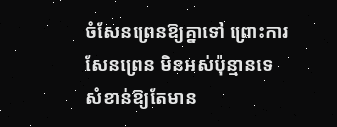ចំសែនព្រេនឱ្យគ្នាទៅ ព្រោះការ សែនព្រេន មិនអស់ប៉ុន្មានទេ សំខាន់ឱ្យតែមាន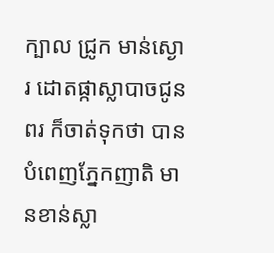ក្បាល ជ្រូក មាន់ស្ងោរ ដោតផ្កាស្លាបាចជូនពរ ក៏ចាត់ទុកថា បានបំពេញភ្នែកញាតិ មានខាន់ស្លា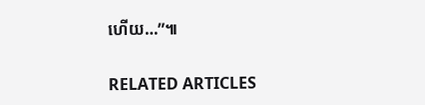ហើយ…”៕

RELATED ARTICLES